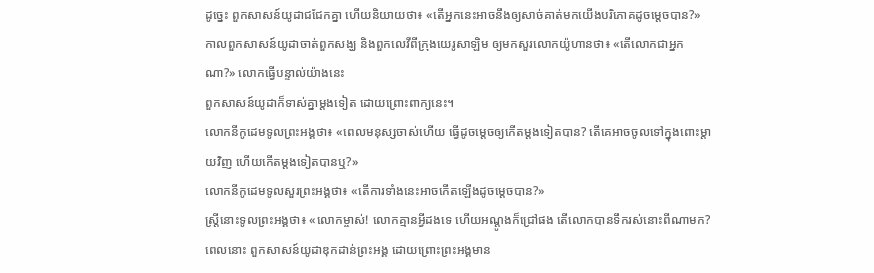ដូច្នេះ ពួកសាសន៍យូដាជជែកគ្នា ហើយនិយាយថា៖ «តើអ្នកនេះអាចនឹងឲ្យសាច់គាត់មកយើងបរិភោគដូចម្តេចបាន?»
កាលពួកសាសន៍យូដាចាត់ពួកសង្ឃ និងពួកលេវីពីក្រុងយេរូសាឡិម ឲ្យមកសួរលោកយ៉ូហានថា៖ «តើលោកជាអ្នកណា?» លោកធ្វើបន្ទាល់យ៉ាងនេះ
ពួកសាសន៍យូដាក៏ទាស់គ្នាម្តងទៀត ដោយព្រោះពាក្យនេះ។
លោកនីកូដេមទូលព្រះអង្គថា៖ «ពេលមនុស្សចាស់ហើយ ធ្វើដូចម្តេចឲ្យកើតម្តងទៀតបាន? តើគេអាចចូលទៅក្នុងពោះម្តាយវិញ ហើយកើតម្តងទៀតបានឬ?»
លោកនីកូដេមទូលសួរព្រះអង្គថា៖ «តើការទាំងនេះអាចកើតឡើងដូចម្តេចបាន?»
ស្ត្រីនោះទូលព្រះអង្គថា៖ «លោកម្ចាស់! លោកគ្មានអ្វីដងទេ ហើយអណ្តូងក៏ជ្រៅផង តើលោកបានទឹករស់នោះពីណាមក?
ពេលនោះ ពួកសាសន៍យូដាឌុកដាន់ព្រះអង្គ ដោយព្រោះព្រះអង្គមាន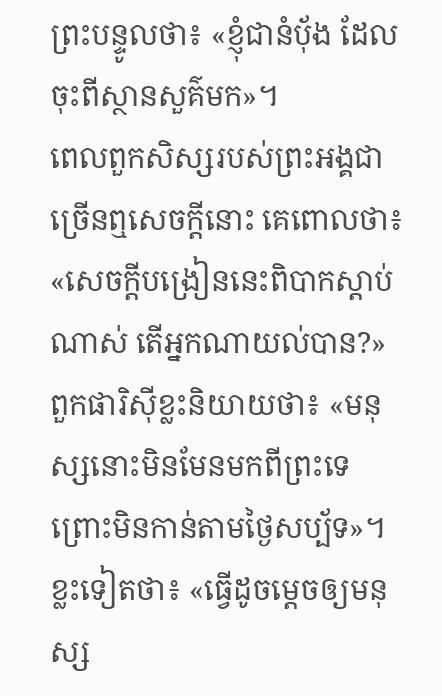ព្រះបន្ទូលថា៖ «ខ្ញុំជានំបុ័ង ដែលចុះពីស្ថានសួគ៌មក»។
ពេលពួកសិស្សរបស់ព្រះអង្គជាច្រើនឮសេចក្ដីនោះ គេពោលថា៖ «សេចក្តីបង្រៀននេះពិបាកស្តាប់ណាស់ តើអ្នកណាយល់បាន?»
ពួកផារិស៊ីខ្លះនិយាយថា៖ «មនុស្សនោះមិនមែនមកពីព្រះទេ ព្រោះមិនកាន់តាមថ្ងៃសប្ប័ទ»។ ខ្លះទៀតថា៖ «ធ្វើដូចម្តេចឲ្យមនុស្ស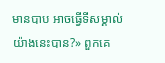មានបាប អាចធ្វើទីសម្គាល់យ៉ាងនេះបាន?» ពួកគេ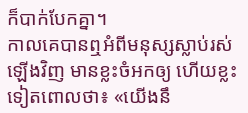ក៏បាក់បែកគ្នា។
កាលគេបានឮអំពីមនុស្សស្លាប់រស់ឡើងវិញ មានខ្លះចំអកឲ្យ ហើយខ្លះទៀតពោលថា៖ «យើងនឹ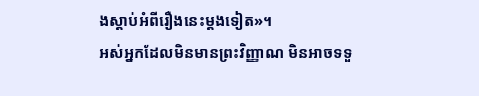ងស្ដាប់អំពីរឿងនេះម្តងទៀត»។
អស់អ្នកដែលមិនមានព្រះវិញ្ញាណ មិនអាចទទួ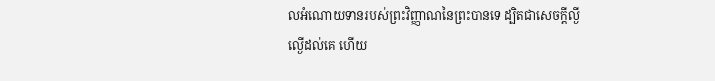លអំណោយទានរបស់ព្រះវិញ្ញាណនៃព្រះបានទេ ដ្បិតជាសេចក្តីល្ងីល្ងើដល់គេ ហើយ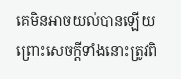គេមិនអាចយល់បានឡើយ ព្រោះសេចក្តីទាំងនោះត្រូវពិ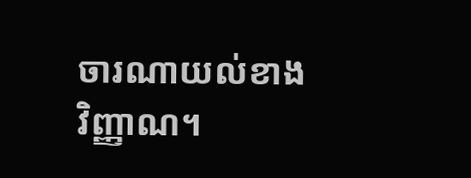ចារណាយល់ខាងវិញ្ញាណ។